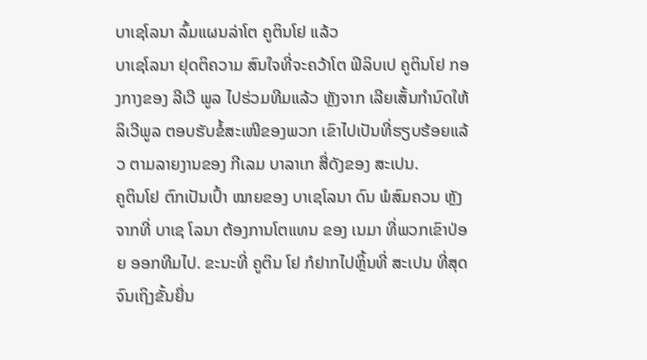ບາເຊໂລນາ ລົ້ມແຜນລ່າໂຕ ຄູຕິນໂຢ ແລ້ວ
ບາເຊໂລນາ ຢຸດຕິຄວາມ ສົນໃຈທີ່ຈະຄວ້າໂຕ ຟິລິບເປ ຄູຕິນໂຢ ກອງກາງຂອງ ລີເວີ ພູລ ໄປຮ່ວມທີມແລ້ວ ຫຼັງຈາກ ເລີຍເສັ້ນກຳນົດໃຫ້ ລິເວີພູລ ຕອບຮັບຂໍ້ສະເໜີຂອງພວກ ເຂົາໄປເປັນທີ່ຮຽບຮ້ອຍແລ້ວ ຕາມລາຍງານຂອງ ກີເລມ ບາລາເກ ສື່ດັງຂອງ ສະເປນ.
ຄູຕິນໂຢ ຕົກເປັນເປົ້າ ໝາຍຂອງ ບາເຊໂລນາ ດົນ ພໍສົມຄວນ ຫຼັງຈາກທີ່ ບາເຊ ໂລນາ ຕ້ອງການໂຕແທນ ຂອງ ເນມາ ທີ່ພວກເຂົາປ່ອຍ ອອກທີມໄປ. ຂະນະທີ່ ຄູຕິນ ໂຢ ກໍຢາກໄປຫຼິ້ນທີ່ ສະເປນ ທີ່ສຸດ ຈົນເຖິງຂັ້ນຍື່ນ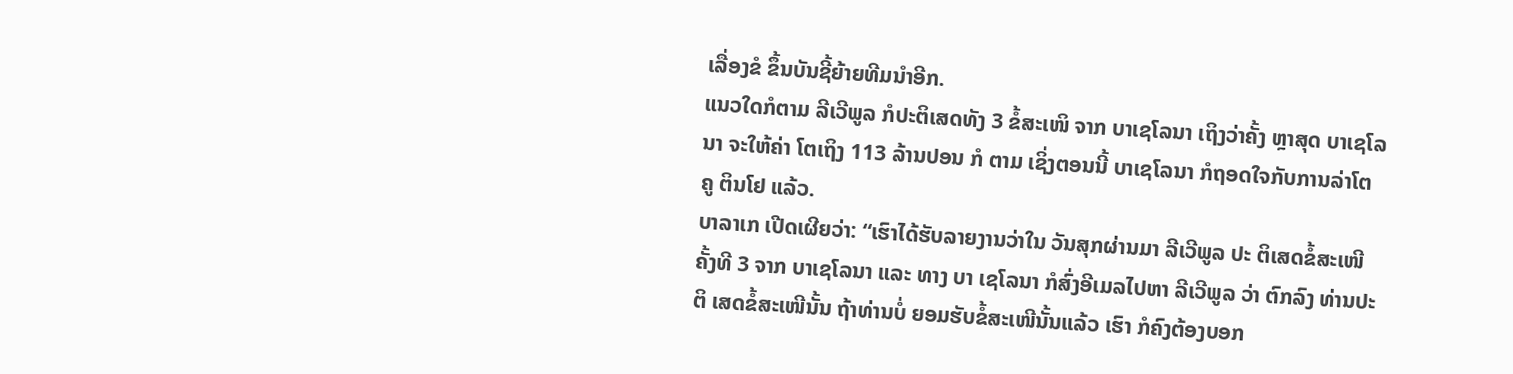ເລື່ອງຂໍ ຂຶ້ນບັນຊີ້ຍ້າຍທີມນຳອີກ.
ແນວໃດກໍຕາມ ລີເວີພູລ ກໍປະຕິເສດທັງ 3 ຂໍ້ສະເໜິ ຈາກ ບາເຊໂລນາ ເຖິງວ່າຄັ້ງ ຫຼາສຸດ ບາເຊໂລນາ ຈະໃຫ້ຄ່າ ໂຕເຖິງ 113 ລ້ານປອນ ກໍ ຕາມ ເຊິ່ງຕອນນີ້ ບາເຊໂລນາ ກໍຖອດໃຈກັບການລ່າໂຕ ຄູ ຕິນໂຢ ແລ້ວ.
ບາລາເກ ເປີດເຜີຍວ່າ: “ເຮົາໄດ້ຮັບລາຍງານວ່າໃນ ວັນສຸກຜ່ານມາ ລີເວີພູລ ປະ ຕິເສດຂໍ້ສະເໜີຄັ້ງທີ 3 ຈາກ ບາເຊໂລນາ ແລະ ທາງ ບາ ເຊໂລນາ ກໍສົ່ງອີເມລໄປຫາ ລີເວີພູລ ວ່າ ຕົກລົງ ທ່ານປະຕິ ເສດຂ້ໍສະເໜີນັ້ນ ຖ້າທ່ານບໍ່ ຍອມຮັບຂໍ້ສະເໜີນັ້ນແລ້ວ ເຮົາ ກໍຄົງຕ້ອງບອກ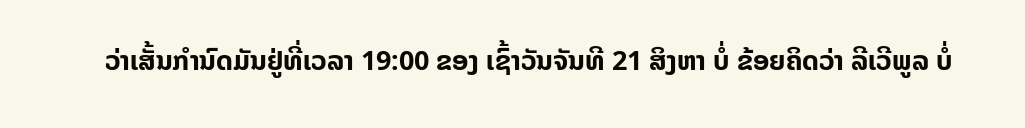ວ່າເສັ້ນກຳນົດມັນຢູ່ທີ່ເວລາ 19:00 ຂອງ ເຊົ້າວັນຈັນທີ 21 ສິງຫາ ບໍ່ ຂ້ອຍຄິດວ່າ ລີເວີພູລ ບໍ່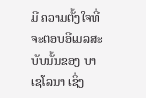ມີ ຄວາມຕັ້ງໃຈທີ່ຈະຕອບອີເມລສະບັບນັ້ນຂອງ ບາເຊໂລນາ ເຊິ່ງ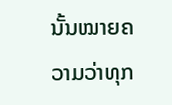ນັ້ນໝາຍຄວາມວ່າທຸກ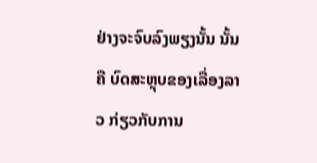ຢ່າງຈະຈົບລົງພຽງນັ້ນ ນັ້ນຄື ບົດສະຫຼຸບຂອງເລື່ອງລາວ ກ່ຽວກັບການ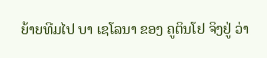ຍ້າຍທີມໄປ ບາ ເຊໂລນາ ຂອງ ຄູຕິນໂຢ ຈິງຢູ່ ວ່າ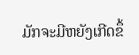ມັກຈະມີຫຍັງເກີດຂຶ້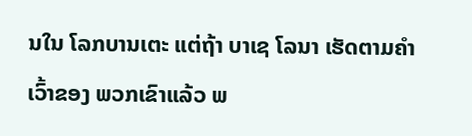ນໃນ ໂລກບານເຕະ ແຕ່ຖ້າ ບາເຊ ໂລນາ ເຮັດຕາມຄຳເວົ້າຂອງ ພວກເຂົາແລ້ວ ພ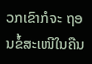ວກເຂົາກໍຈະ ຖອນຂໍ້ສະເໜີໃນຄືນ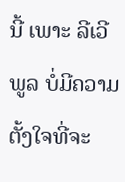ນີ້ ເພາະ ລີເວີພູລ ບໍ່ມີຄວາມຕັ້ງໃຈທີ່ຈະ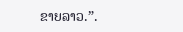ຂາຍລາວ.”.